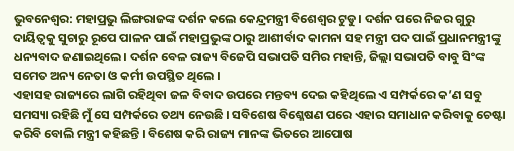ଭୁବନେଶ୍ବର: ମହାପ୍ରଭୁ ଲିଙ୍ଗରାଜଙ୍କ ଦର୍ଶନ କଲେ କେନ୍ଦ୍ରମନ୍ତ୍ରୀ ବିଶେଶ୍ବର ଟୁଡୁ। ଦର୍ଶନ ପରେ ନିଜର ଗୁରୁ ଦାୟିତ୍ୱକୁ ସୁଚାରୁ ରୂପେ ପାଳନ ପାଇଁ ମହାପ୍ରଭୁଙ୍କ ଠାରୁ ଆଶୀର୍ବାଦ କାମନା ସହ ମନ୍ତ୍ରୀ ପଦ ପାଇଁ ପ୍ରଧାନମନ୍ତ୍ରୀଙ୍କୁ ଧନ୍ୟବାଦ ଜଣାଇଥିଲେ। ଦର୍ଶନ ବେଳ ରାଜ୍ୟ ବିଜେପି ସଭାପତି ସମିର ମହାନ୍ତି, ଜିଲ୍ଲା ସଭାପତି ବାବୁ ସିଂଙ୍କ ସମେତ ଅନ୍ୟ ନେତା ଓ କର୍ମୀ ଉପସ୍ଥିତ ଥିଲେ ।
ଏହାସହ ରାଜ୍ୟରେ ଲାଗି ରହିଥିବା ଜଳ ବିବାଦ ଉପରେ ମନ୍ତବ୍ୟ ଦେଇ କହିଥିଲେ ଏ ସମ୍ପର୍କରେ କ’ଣ ସବୁ ସମସ୍ୟା ରହିଛି ମୁଁ ସେ ସମ୍ପର୍କରେ ତଥ୍ୟ ନେଉଛି । ସବିଶେଷ ବିଶ୍ଳେଷଣ ପରେ ଏହାର ସମାଧାନ କରିବାକୁ ଚେଷ୍ଟା କରିବି ବୋଲି ମନ୍ତ୍ରୀ କହିଛନ୍ତି । ବିଶେଷ କରି ରାଜ୍ୟ ମାନଙ୍କ ଭିତରେ ଆପୋଷ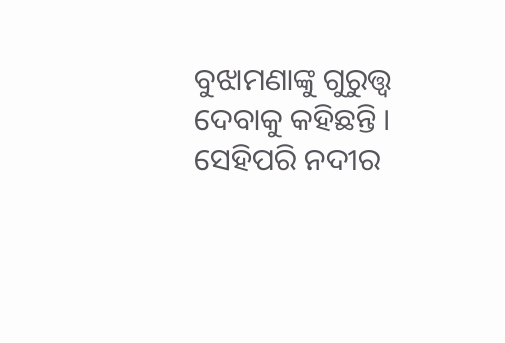ବୁଝାମଣାଙ୍କୁ ଗୁରୁତ୍ତ୍ବ ଦେବାକୁ କହିଛନ୍ତି ।
ସେହିପରି ନଦୀର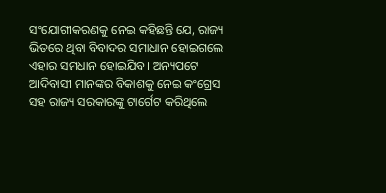ସଂଯୋଗୀକରଣକୁ ନେଇ କହିଛନ୍ତି ଯେ, ରାଜ୍ୟ ଭିତରେ ଥିବା ବିବାଦର ସମାଧାନ ହୋଇଗଲେ ଏହାର ସମଧାନ ହୋଇଯିବ। ଅନ୍ୟପଟେ ଆଦିବାସୀ ମାନଙ୍କର ବିକାଶକୁ ନେଇ କଂଗ୍ରେସ ସହ ରାଜ୍ୟ ସରକାରଙ୍କୁ ଟାର୍ଗେଟ କରିଥିଲେ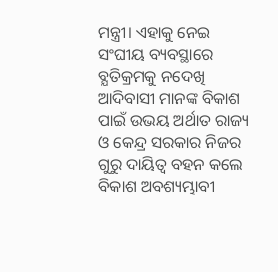ମନ୍ତ୍ରୀ। ଏହାକୁ ନେଇ ସଂଘୀୟ ବ୍ୟବସ୍ଥାରେ ବ୍ଯତିକ୍ରମକୁ ନଦେଖି ଆଦିବାସୀ ମାନଙ୍କ ବିକାଶ ପାଇଁ ଉଭୟ ଅର୍ଥାତ ରାଜ୍ୟ ଓ କେନ୍ଦ୍ର ସରକାର ନିଜର ଗୁରୁ ଦାୟିତ୍ୱ ବହନ କଲେ ବିକାଶ ଅବଶ୍ୟମ୍ଭାବୀ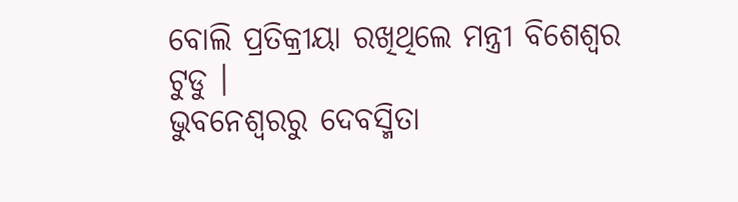ବୋଲି ପ୍ରତିକ୍ରୀୟା ରଖିଥିଲେ ମନ୍ତ୍ରୀ ବିଶେଶ୍ବର ଟୁଡୁ ।
ଭୁବନେଶ୍ବରରୁ ଦେବସ୍ମିତା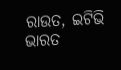ରାଉତ, ଇଟିଭି ଭାରତ